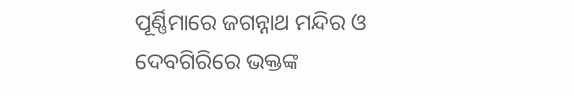ପୂର୍ଣ୍ଣିମାରେ ଜଗନ୍ନାଥ ମନ୍ଦିର ଓ ଦେବଗିରିରେ ଭକ୍ତଙ୍କ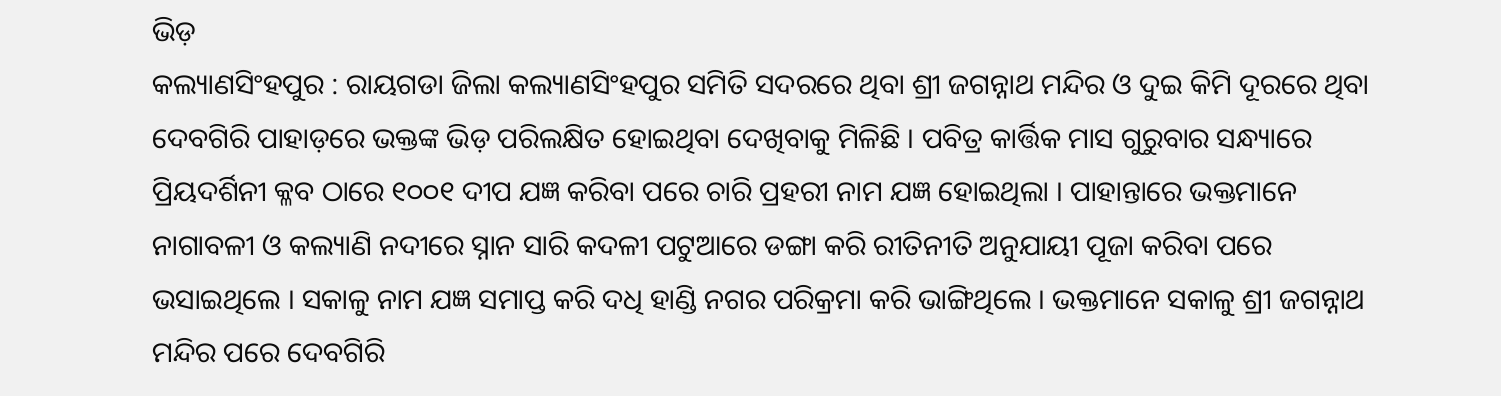ଭିଡ଼
କଲ୍ୟାଣସିଂହପୁର : ରାୟଗଡା ଜିଲା କଲ୍ୟାଣସିଂହପୁର ସମିତି ସଦରରେ ଥିବା ଶ୍ରୀ ଜଗନ୍ନାଥ ମନ୍ଦିର ଓ ଦୁଇ କିମି ଦୂରରେ ଥିବା ଦେବଗିରି ପାହାଡ଼ରେ ଭକ୍ତଙ୍କ ଭିଡ଼ ପରିଲକ୍ଷିତ ହୋଇଥିବା ଦେଖିବାକୁ ମିଳିଛି । ପବିତ୍ର କାର୍ତ୍ତିକ ମାସ ଗୁରୁବାର ସନ୍ଧ୍ୟାରେ ପ୍ରିୟଦର୍ଶିନୀ କ୍ଳବ ଠାରେ ୧୦୦୧ ଦୀପ ଯଜ୍ଞ କରିବା ପରେ ଚାରି ପ୍ରହରୀ ନାମ ଯଜ୍ଞ ହୋଇଥିଲା । ପାହାନ୍ତାରେ ଭକ୍ତମାନେ ନାଗାବଳୀ ଓ କଲ୍ୟାଣି ନଦୀରେ ସ୍ନାନ ସାରି କଦଳୀ ପଟୁଆରେ ଡଙ୍ଗା କରି ରୀତିନୀତି ଅନୁଯାୟୀ ପୂଜା କରିବା ପରେ ଭସାଇଥିଲେ । ସକାଳୁ ନାମ ଯଜ୍ଞ ସମାପ୍ତ କରି ଦଧି ହାଣ୍ଡି ନଗର ପରିକ୍ରମା କରି ଭାଙ୍ଗିଥିଲେ । ଭକ୍ତମାନେ ସକାଳୁ ଶ୍ରୀ ଜଗନ୍ନାଥ ମନ୍ଦିର ପରେ ଦେବଗିରି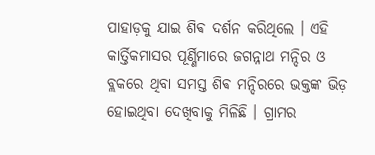ପାହାଡ଼କୁ ଯାଇ ଶିଵ ଦର୍ଶନ କରିଥିଲେ । ଏହି କାର୍ତ୍ତିକମାସର ପୂର୍ଣ୍ଣିମାରେ ଜଗନ୍ନାଥ ମନ୍ଦିର ଓ ବ୍ଲକରେ ଥିବା ସମସ୍ତ ଶିଵ ମନ୍ଦିରରେ ଭକ୍ତଙ୍କ ଭିଡ଼ ହୋଇଥିବା ଦେଖିବାକୁ ମିଳିଛି । ଗ୍ରାମର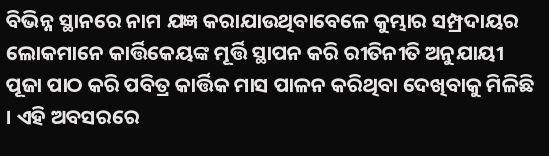ବିଭିନ୍ନ ସ୍ଥାନରେ ନାମ ଯଜ୍ଞ କରାଯାଉଥିବାବେଳେ କୁମ୍ଭାର ସମ୍ପ୍ରଦାୟର ଲୋକମାନେ କାର୍ତ୍ତିକେୟଙ୍କ ମୂର୍ତ୍ତି ସ୍ଥାପନ କରି ରୀତିନୀତି ଅନୁଯାୟୀ ପୂଜା ପାଠ କରି ପବିତ୍ର କାର୍ତ୍ତିକ ମାସ ପାଳନ କରିଥିବା ଦେଖିବାକୁ ମିଳିଛି । ଏହି ଅବସରରେ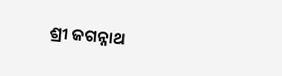ଶ୍ରୀ ଜଗନ୍ନାଥ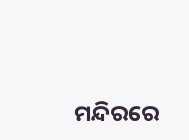ମନ୍ଦିରରେ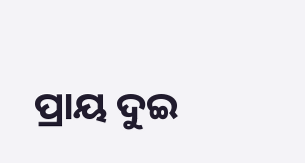ପ୍ରାୟ ଦୁଇ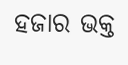ହଜାର ଭକ୍ତ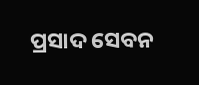ପ୍ରସାଦ ସେବନ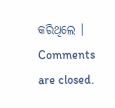କରିଥିଲେ ।
Comments are closed.